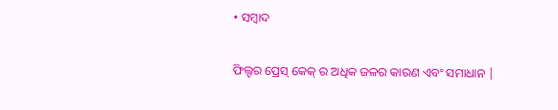• ସମ୍ବାଦ

ଫିଲ୍ଟର ପ୍ରେସ୍ କେକ୍ ର ଅଧିକ ଜଳର କାରଣ ଏବଂ ସମାଧାନ |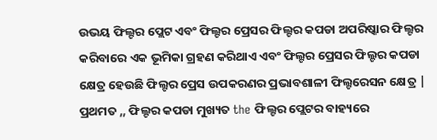ଉଭୟ ଫିଲ୍ଟର ପ୍ଲେଟ ଏବଂ ଫିଲ୍ଟର ପ୍ରେସର ଫିଲ୍ଟର କପଡା ଅପରିଷ୍କାର ଫିଲ୍ଟର କରିବାରେ ଏକ ଭୂମିକା ଗ୍ରହଣ କରିଥାଏ ଏବଂ ଫିଲ୍ଟର ପ୍ରେସର ଫିଲ୍ଟର କପଡା କ୍ଷେତ୍ର ହେଉଛି ଫିଲ୍ଟର ପ୍ରେସ ଉପକରଣର ପ୍ରଭାବଶାଳୀ ଫିଲ୍ଟରେସନ କ୍ଷେତ୍ର | ପ୍ରଥମତ ,, ଫିଲ୍ଟର କପଡା ମୁଖ୍ୟତ the ଫିଲ୍ଟର ପ୍ଲେଟର ବାହ୍ୟରେ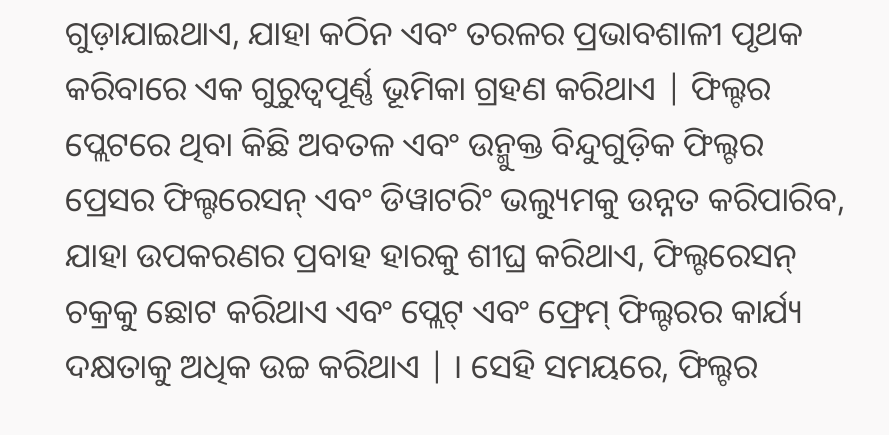ଗୁଡ଼ାଯାଇଥାଏ, ଯାହା କଠିନ ଏବଂ ତରଳର ପ୍ରଭାବଶାଳୀ ପୃଥକ କରିବାରେ ଏକ ଗୁରୁତ୍ୱପୂର୍ଣ୍ଣ ଭୂମିକା ଗ୍ରହଣ କରିଥାଏ | ଫିଲ୍ଟର ପ୍ଲେଟରେ ଥିବା କିଛି ଅବତଳ ଏବଂ ଉନ୍ମୁକ୍ତ ବିନ୍ଦୁଗୁଡ଼ିକ ଫିଲ୍ଟର ପ୍ରେସର ଫିଲ୍ଟରେସନ୍ ଏବଂ ଡିୱାଟରିଂ ଭଲ୍ୟୁମକୁ ଉନ୍ନତ କରିପାରିବ, ଯାହା ଉପକରଣର ପ୍ରବାହ ହାରକୁ ଶୀଘ୍ର କରିଥାଏ, ଫିଲ୍ଟରେସନ୍ ଚକ୍ରକୁ ଛୋଟ କରିଥାଏ ଏବଂ ପ୍ଲେଟ୍ ଏବଂ ଫ୍ରେମ୍ ଫିଲ୍ଟରର କାର୍ଯ୍ୟ ଦକ୍ଷତାକୁ ଅଧିକ ଉଚ୍ଚ କରିଥାଏ | । ସେହି ସମୟରେ, ଫିଲ୍ଟର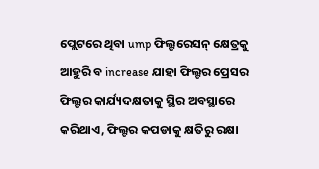ପ୍ଲେଟରେ ଥିବା ump ଫିଲ୍ଟରେସନ୍ କ୍ଷେତ୍ରକୁ ଆହୁରି ବ increase ଯାହା ଫିଲ୍ଟର ପ୍ରେସର ଫିଲ୍ଟର କାର୍ଯ୍ୟଦକ୍ଷତାକୁ ସ୍ଥିର ଅବସ୍ଥାରେ କରିଥାଏ, ଫିଲ୍ଟର କପଡାକୁ କ୍ଷତିରୁ ରକ୍ଷା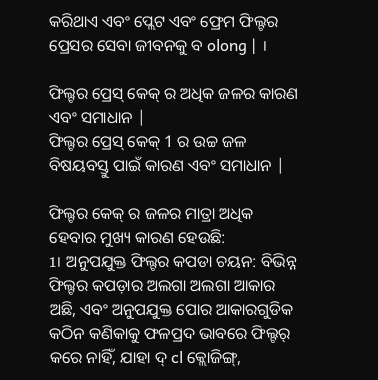କରିଥାଏ ଏବଂ ପ୍ଲେଟ ଏବଂ ଫ୍ରେମ ଫିଲ୍ଟର ପ୍ରେସର ସେବା ଜୀବନକୁ ବ olong | ।

ଫିଲ୍ଟର ପ୍ରେସ୍ କେକ୍ ର ଅଧିକ ଜଳର କାରଣ ଏବଂ ସମାଧାନ |
ଫିଲ୍ଟର ପ୍ରେସ୍ କେକ୍ 1 ର ଉଚ୍ଚ ଜଳ ବିଷୟବସ୍ତୁ ପାଇଁ କାରଣ ଏବଂ ସମାଧାନ |

ଫିଲ୍ଟର କେକ୍ ର ଜଳର ମାତ୍ରା ଅଧିକ ହେବାର ମୁଖ୍ୟ କାରଣ ହେଉଛି:
1। ଅନୁପଯୁକ୍ତ ଫିଲ୍ଟର କପଡା ଚୟନ: ବିଭିନ୍ନ ଫିଲ୍ଟର କପଡ଼ାର ଅଲଗା ଅଲଗା ଆକାର ଅଛି, ଏବଂ ଅନୁପଯୁକ୍ତ ପୋର ଆକାରଗୁଡିକ କଠିନ କଣିକାକୁ ଫଳପ୍ରଦ ଭାବରେ ଫିଲ୍ଟର୍ କରେ ନାହିଁ, ଯାହା ଦ୍ cl କ୍ଲୋଜିଙ୍ଗ୍,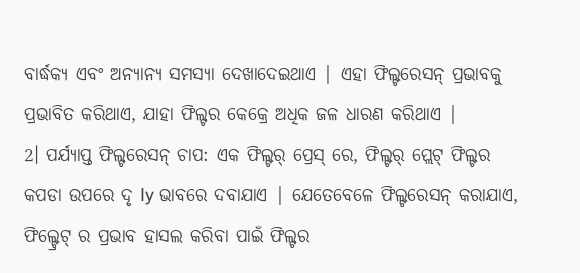ବାର୍ଦ୍ଧକ୍ୟ ଏବଂ ଅନ୍ୟାନ୍ୟ ସମସ୍ୟା ଦେଖାଦେଇଥାଏ | ଏହା ଫିଲ୍ଟରେସନ୍ ପ୍ରଭାବକୁ ପ୍ରଭାବିତ କରିଥାଏ, ଯାହା ଫିଲ୍ଟର କେକ୍ରେ ଅଧିକ ଜଳ ଧାରଣ କରିଥାଏ |
2। ପର୍ଯ୍ୟାପ୍ତ ଫିଲ୍ଟରେସନ୍ ଚାପ: ଏକ ଫିଲ୍ଟର୍ ପ୍ରେସ୍ ରେ, ଫିଲ୍ଟର୍ ପ୍ଲେଟ୍ ଫିଲ୍ଟର କପଡା ଉପରେ ଦୃ ly ଭାବରେ ଦବାଯାଏ | ଯେତେବେଳେ ଫିଲ୍ଟରେସନ୍ କରାଯାଏ, ଫିଲ୍ଟ୍ରେଟ୍ ର ପ୍ରଭାବ ହାସଲ କରିବା ପାଇଁ ଫିଲ୍ଟର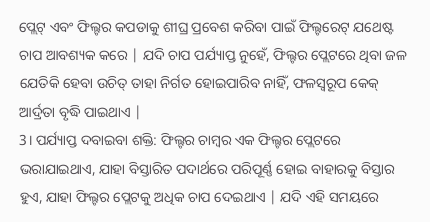ପ୍ଲେଟ୍ ଏବଂ ଫିଲ୍ଟର କପଡାକୁ ଶୀଘ୍ର ପ୍ରବେଶ କରିବା ପାଇଁ ଫିଲ୍ଟରେଟ୍ ଯଥେଷ୍ଟ ଚାପ ଆବଶ୍ୟକ କରେ | ଯଦି ଚାପ ପର୍ଯ୍ୟାପ୍ତ ନୁହେଁ, ଫିଲ୍ଟର ପ୍ଲେଟରେ ଥିବା ଜଳ ଯେତିକି ହେବା ଉଚିତ୍ ତାହା ନିର୍ଗତ ହୋଇପାରିବ ନାହିଁ, ଫଳସ୍ୱରୂପ କେକ୍ ଆର୍ଦ୍ରତା ବୃଦ୍ଧି ପାଇଥାଏ |
3। ପର୍ଯ୍ୟାପ୍ତ ଦବାଇବା ଶକ୍ତି: ଫିଲ୍ଟର ଚାମ୍ବର ଏକ ଫିଲ୍ଟର ପ୍ଲେଟରେ ଭରାଯାଇଥାଏ, ଯାହା ବିସ୍ତାରିତ ପଦାର୍ଥରେ ପରିପୂର୍ଣ୍ଣ ହୋଇ ବାହାରକୁ ବିସ୍ତାର ହୁଏ, ଯାହା ଫିଲ୍ଟର ପ୍ଲେଟକୁ ଅଧିକ ଚାପ ଦେଇଥାଏ | ଯଦି ଏହି ସମୟରେ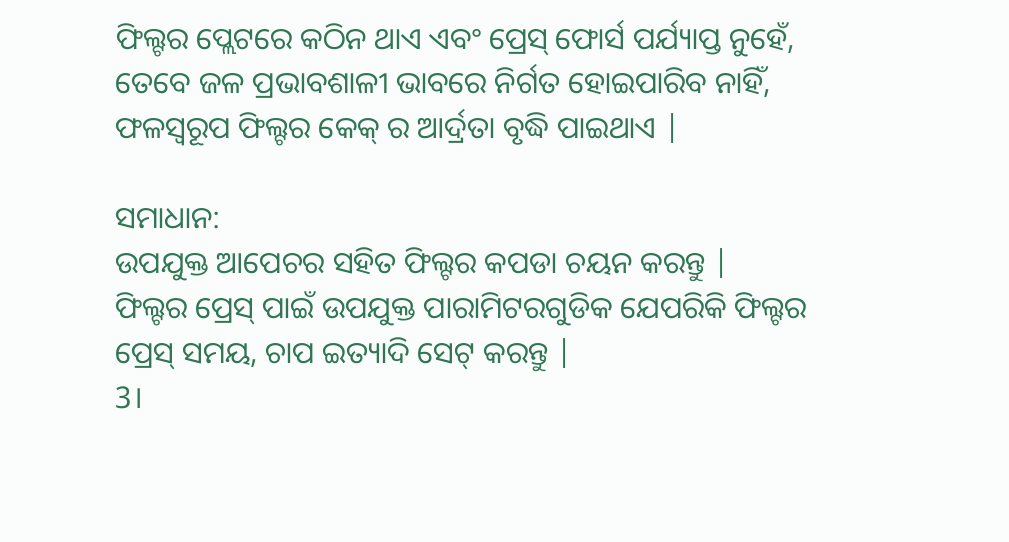ଫିଲ୍ଟର ପ୍ଲେଟରେ କଠିନ ଥାଏ ଏବଂ ପ୍ରେସ୍ ଫୋର୍ସ ପର୍ଯ୍ୟାପ୍ତ ନୁହେଁ, ତେବେ ଜଳ ପ୍ରଭାବଶାଳୀ ଭାବରେ ନିର୍ଗତ ହୋଇପାରିବ ନାହିଁ, ଫଳସ୍ୱରୂପ ଫିଲ୍ଟର କେକ୍ ର ଆର୍ଦ୍ରତା ବୃଦ୍ଧି ପାଇଥାଏ |

ସମାଧାନ:
ଉପଯୁକ୍ତ ଆପେଚର ସହିତ ଫିଲ୍ଟର କପଡା ଚୟନ କରନ୍ତୁ |
ଫିଲ୍ଟର ପ୍ରେସ୍ ପାଇଁ ଉପଯୁକ୍ତ ପାରାମିଟରଗୁଡିକ ଯେପରିକି ଫିଲ୍ଟର ପ୍ରେସ୍ ସମୟ, ଚାପ ଇତ୍ୟାଦି ସେଟ୍ କରନ୍ତୁ |
3।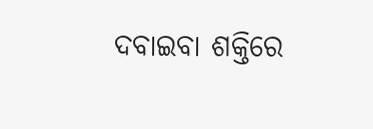ଦବାଇବା ଶକ୍ତିରେ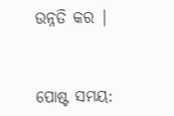ଉନ୍ନତି କର |


ପୋଷ୍ଟ ସମୟ: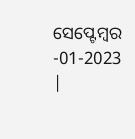ସେପ୍ଟେମ୍ବର -01-2023 |